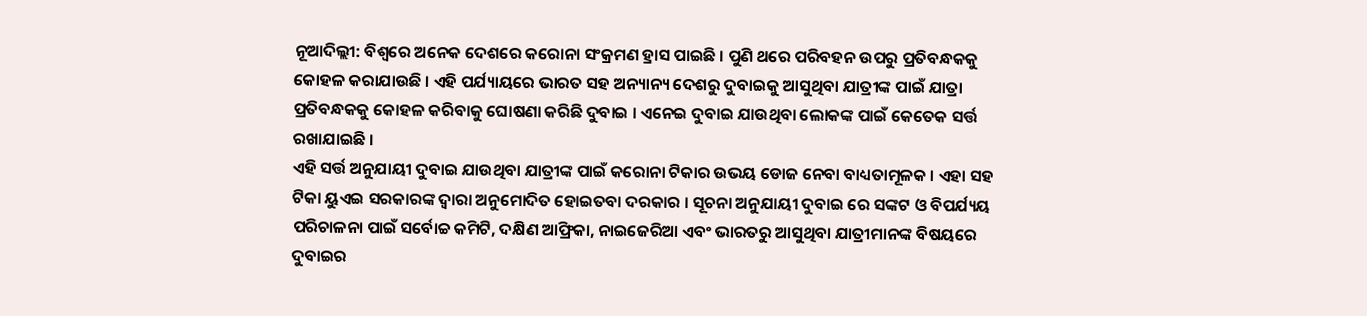ନୂଆଦିଲ୍ଲୀ: ବିଶ୍ୱରେ ଅନେକ ଦେଶରେ କରୋନା ସଂକ୍ରମଣ ହ୍ରାସ ପାଇଛି । ପୁଣି ଥରେ ପରିବହନ ଉପରୁ ପ୍ରତିବନ୍ଧକକୁ କୋହଳ କରାଯାଉଛି । ଏହି ପର୍ଯ୍ୟାୟରେ ଭାରତ ସହ ଅନ୍ୟାନ୍ୟ ଦେଶରୁ ଦୁବାଇକୁ ଆସୁଥିବା ଯାତ୍ରୀଙ୍କ ପାଇଁ ଯାତ୍ରା ପ୍ରତିବନ୍ଧକକୁ କୋହଳ କରିବାକୁ ଘୋଷଣା କରିଛି ଦୁବାଇ । ଏନେଇ ଦୁବାଇ ଯାଉଥିବା ଲୋକଙ୍କ ପାଇଁ କେତେକ ସର୍ତ୍ତ ରଖାଯାଇଛି ।
ଏହି ସର୍ତ୍ତ ଅନୁଯାୟୀ ଦୁବାଇ ଯାଉଥିବା ଯାତ୍ରୀଙ୍କ ପାଇଁ କରୋନା ଟିକାର ଉଭୟ ଡୋଜ ନେବା ବାଧ୍ୟତାମୂଳକ । ଏହା ସହ ଟିକା ୟୁଏଇ ସରକାରଙ୍କ ଦ୍ୱାରା ଅନୁମୋଦିତ ହୋଇତବା ଦରକାର । ସୂଚନା ଅନୁଯାୟୀ ଦୁବାଇ ରେ ସଙ୍କଟ ଓ ବିପର୍ଯ୍ୟୟ ପରିଚାଳନା ପାଇଁ ସର୍ବୋଚ୍ଚ କମିଟି, ଦକ୍ଷିଣ ଆଫ୍ରିକା, ନାଇଜେରିଆ ଏବଂ ଭାରତରୁ ଆସୁଥିବା ଯାତ୍ରୀମାନଙ୍କ ବିଷୟରେ ଦୁବାଇର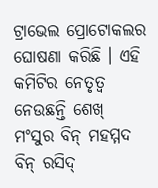ଟ୍ରାଭେଲ ପ୍ରୋଟୋକଲର ଘୋଷଣା କରିଛି । ଏହି କମିଟିର ନେତୃତ୍ୱ ନେଉଛନ୍ତି ଶେଖ୍ ମଂସୁର ବିନ୍ ମହମ୍ମଦ ବିନ୍ ରସିଦ୍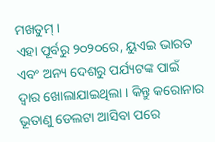ମଖତୁମ୍ ।
ଏହା ପୂର୍ବରୁ ୨୦୨୦ରେ, ୟୁଏଇ ଭାରତ ଏବଂ ଅନ୍ୟ ଦେଶରୁ ପର୍ଯ୍ୟଟଙ୍କ ପାଇଁ ଦ୍ୱାର ଖୋଲାଯାଇଥିଲା । କିନ୍ତୁ କରୋନାର ଭୂତାଣୁ ଡେଲଟା ଆସିବା ପରେ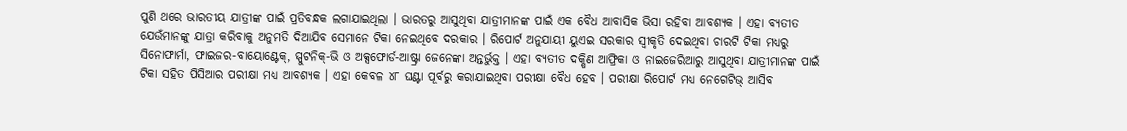ପୁଣି ଥରେ ଭାରତୀୟ ଯାତ୍ରୀଙ୍କ ପାଇଁ ପ୍ରତିବନ୍ଧକ ଲଗାଯାଇଥିଲା । ଭାରତରୁ ଆସୁଥିବା ଯାତ୍ରୀମାନଙ୍କ ପାଇଁ ଏକ ବୈଧ ଆବାସିକ ଭିସା ରହିବା ଆବଶ୍ୟକ । ଏହା ବ୍ୟତୀତ ଯେଉଁମାନଙ୍କୁ ଯାତ୍ରା କରିବାକୁ ଅନୁମତି ଦିଆଯିବ ସେମାନେ ଟିକା ନେଇଥିବେ ଦରକାର । ରିପୋର୍ଟ ଅନୁଯାୟୀ ୟୁଏଇ ସରକାର ସ୍ୱୀକୃତି ଦେଇଥିବା ଚାରଟି ଟିକା ମଧ୍ୟରୁ ସିନୋଫାର୍ମା, ଫାଇଜର-ବାୟୋଣ୍ଟେକ୍, ସ୍ପୁଟନିକ୍-ଭି ଓ ଅକ୍ସଫୋର୍ଡ-ଆଷ୍ଟ୍ରା ଜେନେଙ୍କା ଅନ୍ତର୍ଭୁକ୍ତ । ଏହା ବ୍ୟତୀତ ଦକ୍ଷିଣ ଆଫ୍ରିକା ଓ ନାଇଜେରିଆରୁ ଆସୁଥିବା ଯାତ୍ରୀମାନଙ୍କ ପାଇଁ ଟିକା ସହିତ ପିସିଆର ପରୀକ୍ଷା ମଧ୍ୟ ଆବଶ୍ୟକ । ଏହା କେବଳ ୪୮ ଘଣ୍ଟା ପୂର୍ବରୁ କରାଯାଇଥିବା ପରୀକ୍ଷା ବୈଧ ହେବ । ପରୀକ୍ଷା ରିପୋର୍ଟ ମଧ୍ୟ ନେଗେଟିଭ୍ ଆସିବ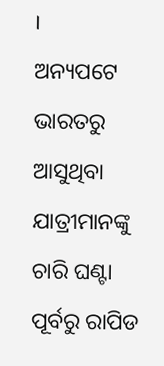।
ଅନ୍ୟପଟେ ଭାରତରୁ ଆସୁଥିବା ଯାତ୍ରୀମାନଙ୍କୁ ଚାରି ଘଣ୍ଟା ପୂର୍ବରୁ ରାପିଡ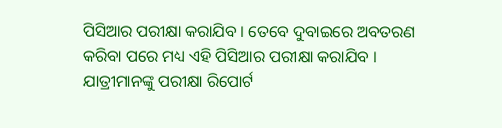ପିସିଆର ପରୀକ୍ଷା କରାଯିବ । ତେବେ ଦୁବାଇରେ ଅବତରଣ କରିବା ପରେ ମଧ୍ୟ ଏହି ପିସିଆର ପରୀକ୍ଷା କରାଯିବ । ଯାତ୍ରୀମାନଙ୍କୁ ପରୀକ୍ଷା ରିପୋର୍ଟ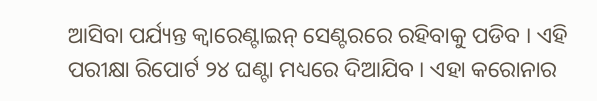ଆସିବା ପର୍ଯ୍ୟନ୍ତ କ୍ୱାରେଣ୍ଟାଇନ୍ ସେଣ୍ଟରରେ ରହିବାକୁ ପଡିବ । ଏହି ପରୀକ୍ଷା ରିପୋର୍ଟ ୨୪ ଘଣ୍ଟା ମଧ୍ୟରେ ଦିଆଯିବ । ଏହା କରୋନାର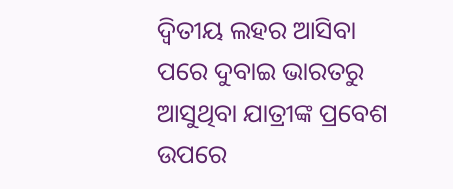ଦ୍ୱିତୀୟ ଲହର ଆସିବା ପରେ ଦୁବାଇ ଭାରତରୁ ଆସୁଥିବା ଯାତ୍ରୀଙ୍କ ପ୍ରବେଶ ଉପରେ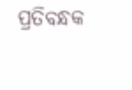ପ୍ରତିବନ୍ଧକ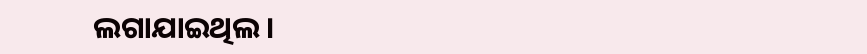ଲଗାଯାଇଥିଲ ।